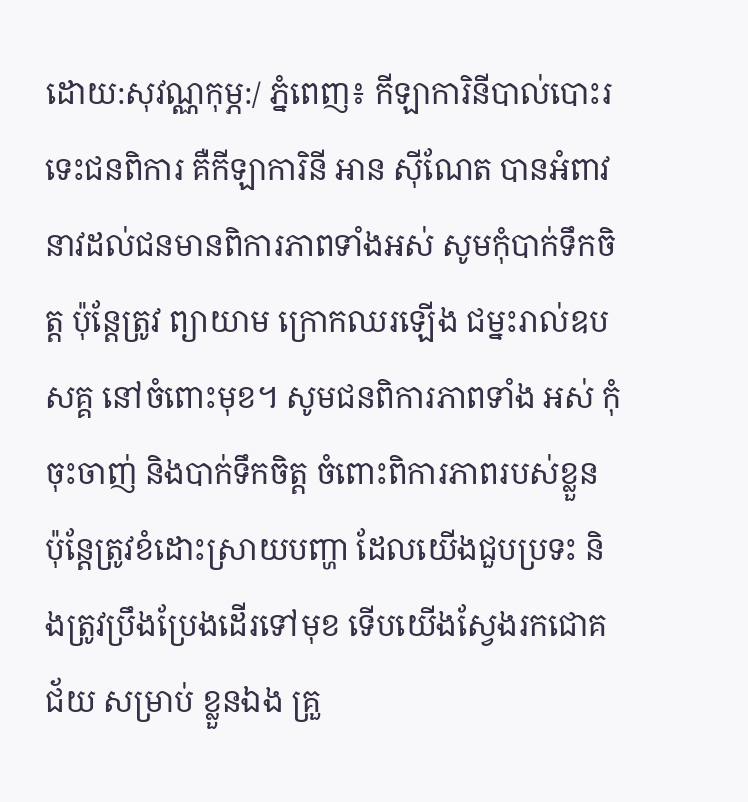ដោយ:សុវណ្ណកុម្ភ:/ ភ្នំពេញ៖ កីឡាការិនីបាល់បោះរទេះជនពិការ គឺកីឡាការិនី អាន ស៊ីណែត បានអំពាវនាវដល់ជនមានពិការភាពទាំងអស់ សូមកុំបាក់ទឹកចិត្ត ប៉ុន្តែត្រូវ ព្យាយាម ក្រោកឈរឡើង ជម្នះរាល់ឧបសគ្គ នៅចំពោះមុខ។ សូមជនពិការភាពទាំង អស់ កុំចុះចាញ់ និងបាក់ទឹកចិត្ត ចំពោះពិការភាពរបស់ខ្លួន ប៉ុន្តែត្រូវខំដោះស្រាយបញ្ហា ដែលយើងជួបប្រទះ និងត្រូវប្រឹងប្រែងដើរទៅមុខ ទើបយើងស្វែងរកជោគជ័យ សម្រាប់ ខ្លួនឯង គ្រួ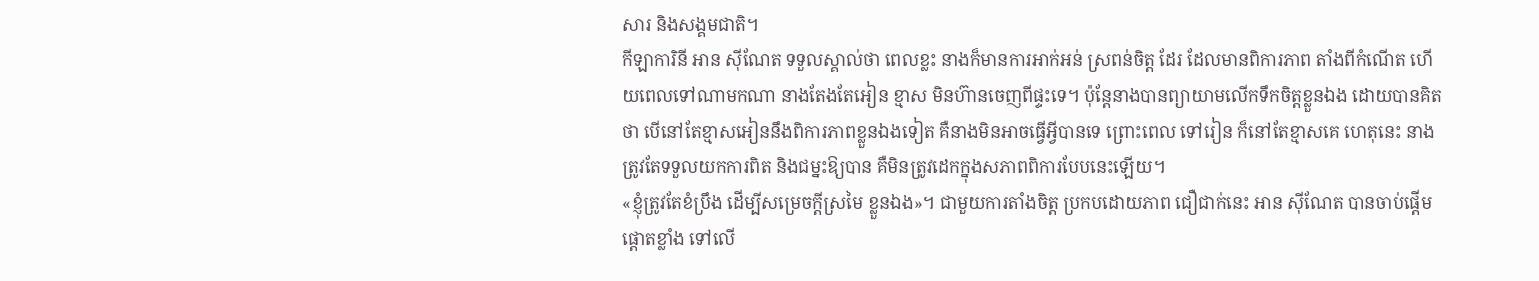សារ និងសង្គមជាតិ។
កីឡាការិនី អាន ស៊ីណែត ទទួលស្គាល់ថា ពេលខ្លះ នាងក៏មានការអាក់អន់ ស្រពន់ចិត្ត ដែរ ដែលមានពិការភាព តាំងពីកំណើត ហើយពេលទៅណាមកណា នាងតែងតែអៀន ខ្មាស មិនហ៊ានចេញពីផ្ទះទេ។ ប៉ុន្តែនាងបានព្យាយាមលើកទឹកចិត្តខ្លួនឯង ដោយបានគិត ថា បើនៅតែខ្មាសអៀននឹងពិការភាពខ្លួនឯងទៀត គឺនាងមិនអាចធ្វើអ្វីបានទេ ព្រោះពេល ទៅរៀន ក៏នៅតែខ្មាសគេ ហេតុនេះ នាងត្រូវតែទទួលយកការពិត និងជម្នះឱ្យបាន គឺមិនត្រូវដេកក្នុងសភាពពិការបែបនេះឡើយ។
«ខ្ញុំត្រូវតែខំប្រឹង ដើម្បីសម្រេចក្តីស្រមៃ ខ្លួនឯង»។ ជាមួយការតាំងចិត្ត ប្រកបដោយភាព ជឿជាក់នេះ អាន ស៊ីណែត បានចាប់ផ្តើមផ្តោតខ្លាំង ទៅលើ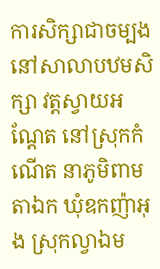ការសិក្សាជាចម្បង នៅសាលាបឋមសិក្សា វត្តស្វាយអណ្តែត នៅស្រុកកំណើត នាភូមិពាមតាឯក ឃុំឧកញ៉ាអុង ស្រុកល្វាឯម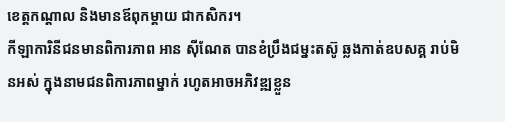ខេត្តកណ្តាល និងមានឪពុកម្តាយ ជាកសិករ។
កីឡាការិនីជនមានពិការភាព អាន ស៊ីណែត បានខំប្រឹងជម្នះតស៊ូ ឆ្លងកាត់ឧបសគ្គ រាប់មិនអស់ ក្នុងនាមជនពិការភាពម្នាក់ រហូតអាចអភិវឌ្ឍខ្លួន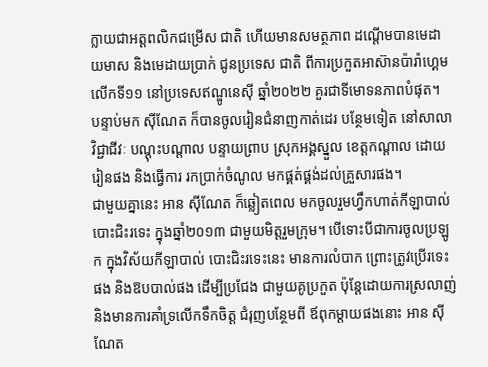ក្លាយជាអត្តពលិកជម្រើស ជាតិ ហើយមានសមត្ថភាព ដណ្តើមបានមេដាយមាស និងមេដាយប្រាក់ ជូនប្រទេស ជាតិ ពីការប្រកួតអាស៊ានប៉ារ៉ាហ្គេម លើកទី១១ នៅប្រទេសឥណ្ឌូនេស៊ី ឆ្នាំ២០២២ គួរជាទីមោទនភាពបំផុត។
បន្ទាប់មក ស៊ីណែត ក៏បានចូលរៀនជំនាញកាត់ដេរ បន្ថែមទៀត នៅសាលាវិជ្ជាជីវៈ បណ្តុះបណ្តាល បន្ទាយព្រាប ស្រុកអង្គស្នួល ខេត្តកណ្តាល ដោយរៀនផង និងធ្វើការ រកប្រាក់ចំណូល មកផ្គត់ផ្គង់ដល់គ្រួសារផង។
ជាមួយគ្នានេះ អាន ស៊ីណែត ក៏ឆ្លៀតពេល មកចូលរួមហ្វឹកហាត់កីឡាបាល់បោះជិះរទេះ ក្នុងឆ្នាំ២០១៣ ជាមួយមិត្តរួមក្រុម។ បើទោះបីជាការចូលប្រឡូក ក្នុងវិស័យកីឡាបាល់ បោះជិះរទេះនេះ មានការលំបាក ព្រោះត្រូវប្រើរទេះផង និងឱបបាល់ផង ដើម្បីប្រជែង ជាមួយគូប្រកួត ប៉ុន្តែដោយការស្រលាញ់ និងមានការគាំទ្រលើកទឹកចិត្ត ជំរុញបន្ថែមពី ឪពុកម្តាយផងនោះ អាន ស៊ីណែត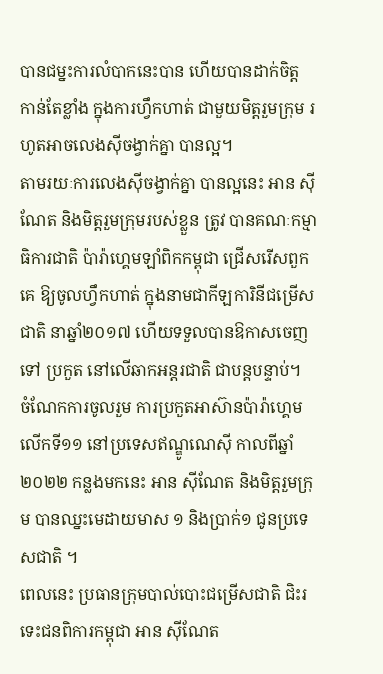បានជម្នះការលំបាកនេះបាន ហើយបានដាក់ចិត្ត កាន់តែខ្លាំង ក្នុងការហ្វឹកហាត់ ជាមួយមិត្តរួមក្រុម រហូតអាចលេងស៊ីចង្វាក់គ្នា បានល្អ។
តាមរយៈការលេងស៊ីចង្វាក់គ្នា បានល្អនេះ អាន ស៊ីណែត និងមិត្តរួមក្រុមរបស់ខ្លួន ត្រូវ បានគណៈកម្មាធិការជាតិ ប៉ារ៉ាហ្គេមឡាំពិកកម្ពុជា ជ្រើសរើសពួកគេ ឱ្យចូលហ្វឹកហាត់ ក្នុងនាមជាកីឡការិនីជម្រើសជាតិ នាឆ្នាំ២០១៧ ហើយទទួលបានឱកាសចេញទៅ ប្រកួត នៅលើឆាកអន្តរជាតិ ជាបន្តបន្ទាប់។
ចំណែកការចូលរួម ការប្រកួតអាស៊ានប៉ារ៉ាហ្គេម លើកទី១១ នៅប្រទេសឥណ្ឌូណេស៊ី កាលពីឆ្នាំ២០២២ កន្លងមកនេះ អាន ស៊ីណែត និងមិត្តរួមក្រុម បានឈ្នះមេដាយមាស ១ និងប្រាក់១ ជូនប្រទេសជាតិ ។
ពេលនេះ ប្រធានក្រុមបាល់បោះជម្រើសជាតិ ជិះរទេះជនពិការកម្ពុជា អាន ស៊ីណែត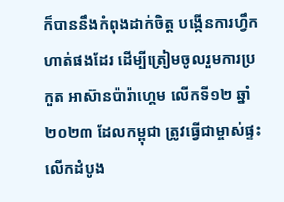ក៏បាននឹងកំពុងដាក់ចិត្ត បង្កើនការហ្វឹកហាត់ផងដែរ ដើម្បីត្រៀមចូលរួមការប្រកួត អាស៊ានប៉ារ៉ាហ្គេម លើកទី១២ ឆ្នាំ២០២៣ ដែលកម្ពុជា ត្រូវធ្វើជាម្ចាស់ផ្ទះ លើកដំបូង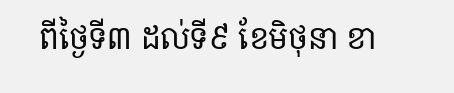ពីថ្ងៃទី៣ ដល់ទី៩ ខែមិថុនា ខា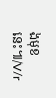ងមុខនេះ៕/V/r